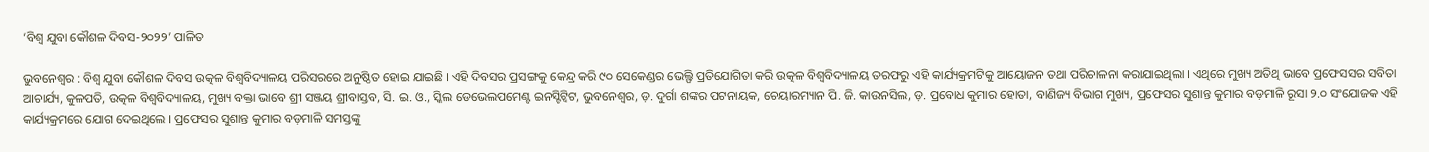‘ବିଶ୍ୱ ଯୁବା କୌଶଳ ଦିବସ-୨୦୨୨’ ପାଳିତ

ଭୁବନେଶ୍ୱର : ବିଶ୍ୱ ଯୁବା କୌଶଳ ଦିବସ ଉତ୍କଳ ବିଶ୍ୱବିଦ୍ୟାଳୟ ପରିସରରେ ଅନୁଷ୍ଠିତ ହୋଇ ଯାଇଛି । ଏହି ଦିବସର ପ୍ରସଙ୍ଗକୁ କେନ୍ଦ୍ର କରି ୯୦ ସେକେଣ୍ଡର ଭେଲ୍ଫି ପ୍ରତିଯୋଗିତା କରି ଉତ୍କଳ ବିଶ୍ୱବିଦ୍ୟାଳୟ ତରଫରୁ ଏହି କାର୍ଯ୍ୟକ୍ରମଟିକୁ ଆୟୋଜନ ତଥା ପରିଚାଳନା କରାଯାଇଥିଲା । ଏଥିରେ ମୁଖ୍ୟ ଅତିଥି ଭାବେ ପ୍ରଫେସସର ସବିତା ଆଚାର୍ଯ୍ୟ, କୁଳପତି, ଉତ୍କଳ ବିଶ୍ୱବିଦ୍ୟାଳୟ, ମୁଖ୍ୟ ବକ୍ତା ଭାବେ ଶ୍ରୀ ସଞ୍ଜୟ ଶ୍ରୀବାସ୍ତବ, ସି. ଇ. ଓ., ସ୍କିଲ ଡେଭେଲପମେଣ୍ଟ ଇନସ୍ଟିଟ୍ଵିଟ, ଭୁବନେଶ୍ୱର, ଡ଼. ଦୁର୍ଗା ଶଙ୍କର ପଟନାୟକ, ଚେୟାରମ୍ୟାନ ପି. ଜି. କାଉନସିଲ, ଡ଼. ପ୍ରବୋଧ କୁମାର ହୋତା, ବାଣିଜ୍ୟ ବିଭାଗ ମୁଖ୍ୟ, ପ୍ରଫେସର ସୁଶାନ୍ତ କୁମାର ବଡ଼ମାଳି ରୂସା ୨.୦ ସଂଯୋଜକ ଏହି କାର୍ଯ୍ୟକ୍ରମରେ ଯୋଗ ଦେଇଥିଲେ । ପ୍ରଫେସର ସୁଶାନ୍ତ କୁମାର ବଡ଼ମାଳି ସମସ୍ତଙ୍କୁ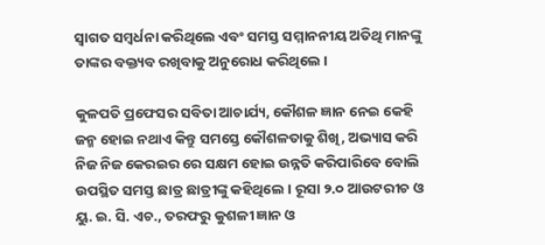ସ୍ୱାଗତ ସମ୍ବର୍ଧନା କରିଥିଲେ ଏବଂ ସମସ୍ତ ସମ୍ମାନନୀୟ ଅତିଥି ମାନଙ୍କୁ ତାଙ୍କର ବକ୍ତ୍ୟବ ରଖିବାକୁ ଅନୁରୋଧ କରିଥିଲେ ।

କୁଳପତି ପ୍ରଫେସର ସବିତା ଆଚାର୍ଯ୍ୟ, କୌଶଳ ଜ୍ଞାନ ନେଇ କେହି ଜନ୍ମ ହୋଇ ନଥାଏ କିନ୍ତୁ ସମସ୍ତେ କୌଶଳତାକୁ ଶିଖି, ଅଭ୍ୟାସ କରି ନିଜ ନିଜ କେରଇର ରେ ସକ୍ଷମ ହୋଇ ଉନ୍ନତି କରିପାରିବେ ବୋଲି ଉପସ୍ଥିତ ସମସ୍ତ ଛାତ୍ର ଛାତ୍ରୀଙ୍କୁ କହିଥିଲେ । ରୂସା ୨.୦ ଆଉଟରୀଚ ଓ ୟୁ. ଇ. ସି. ଏଚ., ତରଫରୁ କୁଶଳୀ ଜ୍ଞାନ ଓ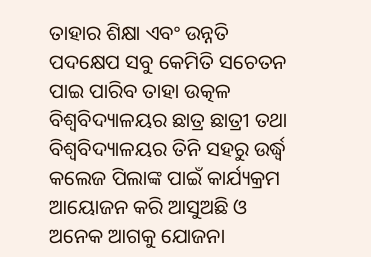ତାହାର ଶିକ୍ଷା ଏବଂ ଉନ୍ନତି ପଦକ୍ଷେପ ସବୁ କେମିତି ସଚେତନ ପାଇ ପାରିବ ତାହା ଉତ୍କଳ ବିଶ୍ୱବିଦ୍ୟାଳୟର ଛାତ୍ର ଛାତ୍ରୀ ତଥା ବିଶ୍ୱବିଦ୍ୟାଳୟର ତିନି ସହରୁ ଉର୍ଦ୍ଧ୍ୱ କଲେଜ ପିଲାଙ୍କ ପାଇଁ କାର୍ଯ୍ୟକ୍ରମ ଆୟୋଜନ କରି ଆସୁଅଛି ଓ ଅନେକ ଆଗକୁ ଯୋଜନା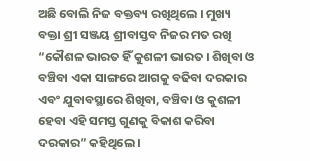ଅଛି ବୋଲି ନିଜ ବକ୍ତବ୍ୟ ରଖିଥିଲେ । ମୁଖ୍ୟ ବକ୍ତା ଶ୍ରୀ ସଞ୍ଜୟ ଶ୍ରୀବାସ୍ତବ ନିଜର ମତ ରଖି “କୌଶଳ ଭାରତ ହିଁ କୁଶଳୀ ଭାରତ । ଶିଖିବା ଓ ବଞ୍ଚିବା ଏକା ସାଙ୍ଗରେ ଆଗକୁ ବଢିବା ଦରକାର ଏବଂ ଯୁବାବସ୍ଥାରେ ଶିଖିବା, ବଞ୍ଚିବା ଓ କୁଶଳୀ ହେବା ଏହି ସମସ୍ତ ଗୁଣକୁ ବିକାଶ କରିବା ଦରକାର” କହିଥିଲେ ।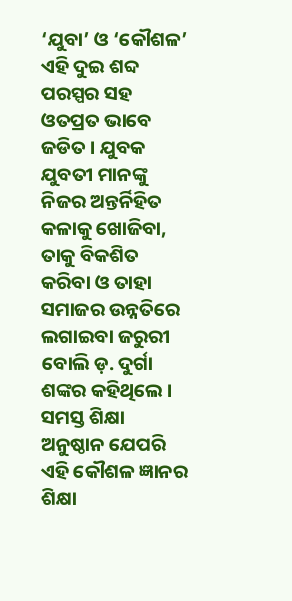‘ଯୁବା’ ଓ ‘କୌଶଳ’ ଏହି ଦୁଇ ଶବ୍ଦ ପରସ୍ପର ସହ ଓତପ୍ରତ ଭାବେ ଜଡିତ । ଯୁବକ ଯୁବତୀ ମାନଙ୍କୁ ନିଜର ଅନ୍ତର୍ନିହିତ କଳାକୁ ଖୋଜିବା, ତାକୁ ବିକଶିତ କରିବା ଓ ତାହା ସମାଜର ଉନ୍ନତିରେ ଲଗାଇବା ଜରୁରୀ ବୋଲି ଡ଼. ଦୁର୍ଗା ଶଙ୍କର କହିଥିଲେ । ସମସ୍ତ ଶିକ୍ଷା ଅନୁଷ୍ଠାନ ଯେପରି ଏହି କୌଶଳ ଜ୍ଞାନର ଶିକ୍ଷା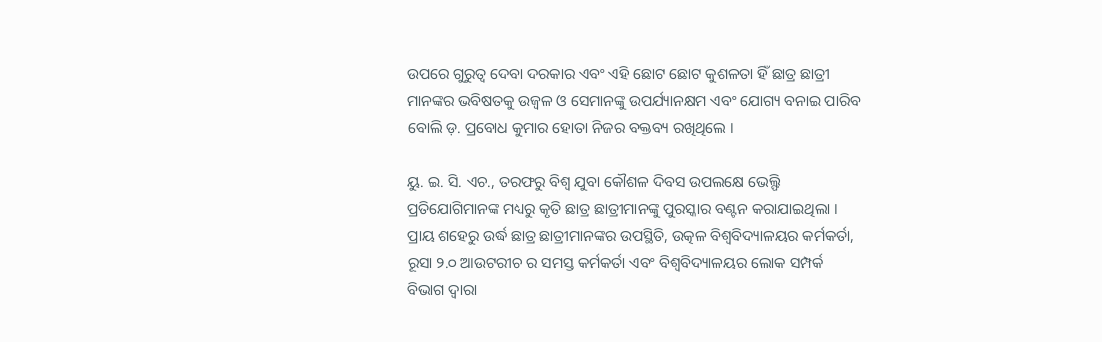ଉପରେ ଗୁରୁତ୍ୱ ଦେବା ଦରକାର ଏବଂ ଏହି ଛୋଟ ଛୋଟ କୁଶଳତା ହିଁ ଛାତ୍ର ଛାତ୍ରୀ ମାନଙ୍କର ଭବିଷତକୁ ଉଜ୍ବଳ ଓ ସେମାନଙ୍କୁ ଉପର୍ଯ୍ୟାନକ୍ଷମ ଏବଂ ଯୋଗ୍ୟ ବନାଇ ପାରିବ ବୋଲି ଡ଼. ପ୍ରବୋଧ କୁମାର ହୋତା ନିଜର ବକ୍ତବ୍ୟ ରଖିଥିଲେ ।

ୟୁ. ଇ. ସି. ଏଚ., ତରଫରୁ ବିଶ୍ୱ ଯୁବା କୌଶଳ ଦିବସ ଉପଲକ୍ଷେ ଭେଲ୍ଫି ପ୍ରତିଯୋଗିମାନଙ୍କ ମଧ୍ୟରୁ କୃତି ଛାତ୍ର ଛାତ୍ରୀମାନଙ୍କୁ ପୁରସ୍କାର ବଣ୍ଟନ କରାଯାଇଥିଲା । ପ୍ରାୟ ଶହେରୁ ଉର୍ଦ୍ଧ ଛାତ୍ର ଛାତ୍ରୀମାନଙ୍କର ଉପସ୍ଥିତି, ଉତ୍କଳ ବିଶ୍ୱବିଦ୍ୟାଳୟର କର୍ମକର୍ତା, ରୂସା ୨.୦ ଆଉଟରୀଚ ର ସମସ୍ତ କର୍ମକର୍ତା ଏବଂ ବିଶ୍ୱବିଦ୍ୟାଳୟର ଲୋକ ସମ୍ପର୍କ ବିଭାଗ ଦ୍ୱାରା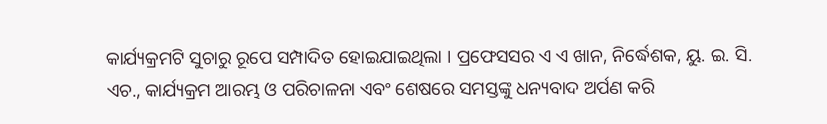କାର୍ଯ୍ୟକ୍ରମଟି ସୁଚାରୁ ରୂପେ ସମ୍ପାଦିତ ହୋଇଯାଇଥିଲା । ପ୍ରଫେସସର ଏ ଏ ଖାନ, ନିର୍ଦ୍ଧେଶକ, ୟୁ. ଇ. ସି. ଏଚ., କାର୍ଯ୍ୟକ୍ରମ ଆରମ୍ଭ ଓ ପରିଚାଳନା ଏବଂ ଶେଷରେ ସମସ୍ତଙ୍କୁ ଧନ୍ୟବାଦ ଅର୍ପଣ କରି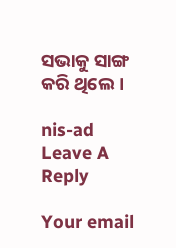ସଭାକୁ ସାଙ୍ଗ କରି ଥିଲେ ।

nis-ad
Leave A Reply

Your email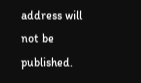address will not be published.